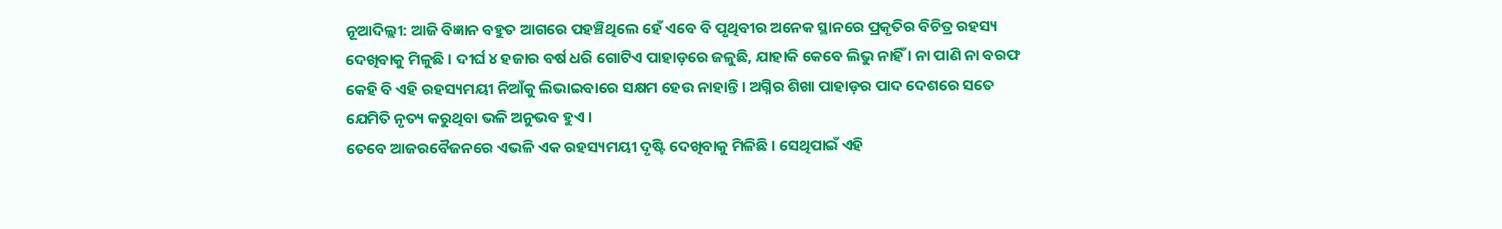ନୂଆଦିଲ୍ଲୀ: ଆଜି ବିଜ୍ଞାନ ବହୁତ ଆଗରେ ପହଞ୍ଚିଥିଲେ ହେଁ ଏବେ ବି ପୃଥିବୀର ଅନେକ ସ୍ଥାନରେ ପ୍ରକୃତିର ବିଚିତ୍ର ରହସ୍ୟ ଦେଖିବାକୁ ମିଳୁଛି । ଦୀର୍ଘ ୪ ହଜାର ବର୍ଷ ଧରି ଗୋଟିଏ ପାହାଡ଼ରେ ଜଳୁଛି, ଯାହାକି କେବେ ଲିଭୁ ନାହିଁ । ନା ପାଣି ନା ବରଫ କେହି ବି ଏହି ରହସ୍ୟମୟୀ ନିଆଁକୁ ଲିଭାଇବାରେ ସକ୍ଷମ ହେଉ ନାହାନ୍ତି । ଅଗ୍ନିର ଶିଖା ପାହାଡ଼ର ପାଦ ଦେଶରେ ସତେ ଯେମିତି ନୃତ୍ୟ କରୁଥିବା ଭଳି ଅନୁଭବ ହୁଏ ।
ତେବେ ଆଜରବୈଜନରେ ଏଭଳି ଏକ ରହସ୍ୟମୟୀ ଦୃଷ୍ଟି ଦେଖିବାକୁ ମିଳିଛି । ସେଥିପାଇଁ ଏହି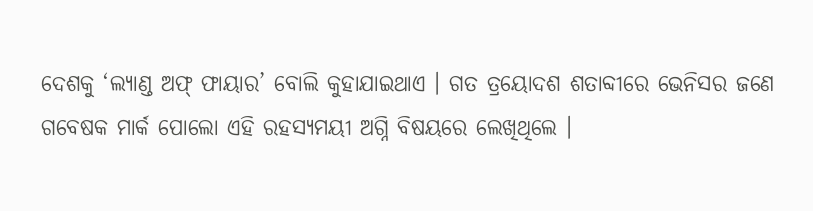ଦେଶକୁ ‘ଲ୍ୟାଣ୍ଡ ଅଫ୍ ଫାୟାର’ ବୋଲି କୁହାଯାଇଥାଏ । ଗତ ତ୍ରୟୋଦଶ ଶତାବ୍ଦୀରେ ଭେନିସର ଜଣେ ଗବେଷକ ମାର୍କ ପୋଲୋ ଏହି ରହସ୍ୟମୟୀ ଅଗ୍ନି ବିଷୟରେ ଲେଖିଥିଲେ ।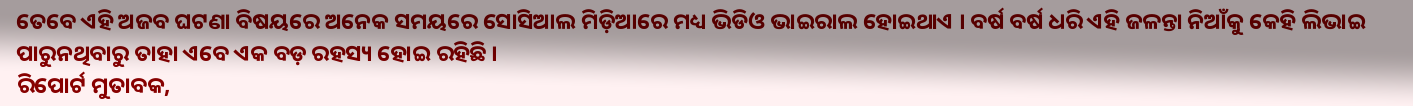ତେବେ ଏହି ଅଜବ ଘଟଣା ବିଷୟରେ ଅନେକ ସମୟରେ ସୋସିଆଲ ମିଡ଼ିଆରେ ମଧ୍ୟ ଭିଡିଓ ଭାଇରାଲ ହୋଇଥାଏ । ବର୍ଷ ବର୍ଷ ଧରି ଏହି ଜଳନ୍ତା ନିଆଁକୁ କେହି ଲିଭାଇ ପାରୁନଥିବାରୁ ତାହା ଏବେ ଏକ ବଡ଼ ରହସ୍ୟ ହୋଇ ରହିଛି ।
ରିପୋର୍ଟ ମୁତାବକ,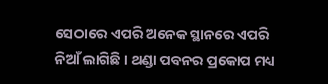ସେଠାରେ ଏପରି ଅନେକ ସ୍ଥାନରେ ଏପରି ନିଆଁ ଲାଗିଛି । ଥଣ୍ଡା ପବନର ପ୍ରକୋପ ମଧ୍ୟ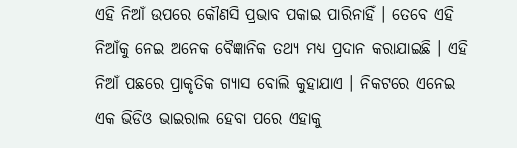ଏହି ନିଆଁ ଉପରେ କୌଣସି ପ୍ରଭାବ ପକାଇ ପାରିନାହିଁ । ତେବେ ଏହି ନିଆଁକୁ ନେଇ ଅନେକ ବୈଜ୍ଞାନିକ ତଥ୍ୟ ମଧ୍ୟ ପ୍ରଦାନ କରାଯାଇଛି । ଏହି ନିଆଁ ପଛରେ ପ୍ରାକୃତିକ ଗ୍ୟାସ ବୋଲି କୁହାଯାଏ । ନିକଟରେ ଏନେଇ ଏକ ଭିଡିଓ ଭାଇରାଲ ହେବା ପରେ ଏହାକୁ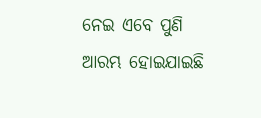ନେଇ ଏବେ ପୁଣି ଆରମ୍ଭ ହୋଇଯାଇଛି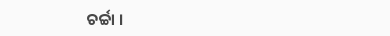ଚର୍ଚ୍ଚା ।